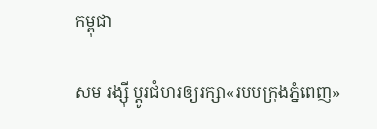កម្ពុជា

សម រង្ស៊ី ប្ដូរជំហរឲ្យរក្សា«របបក្រុងភ្នំពេញ»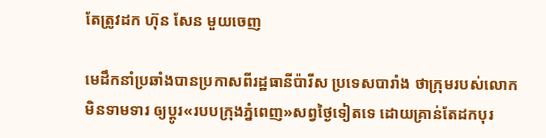តែត្រូវដក ហ៊ុន សែន មួយចេញ

មេដឹកនាំប្រឆាំងបានប្រកាសពីរដ្ឋធានីប៉ារីស ប្រទេសបារាំង ថាក្រុមរបស់លោកមិនទាមទារ ឲ្យប្ដូរ«របបក្រុងភ្នំពេញ»សព្វថ្ងៃទៀតទេ ដោយគ្រាន់តែដកបុរ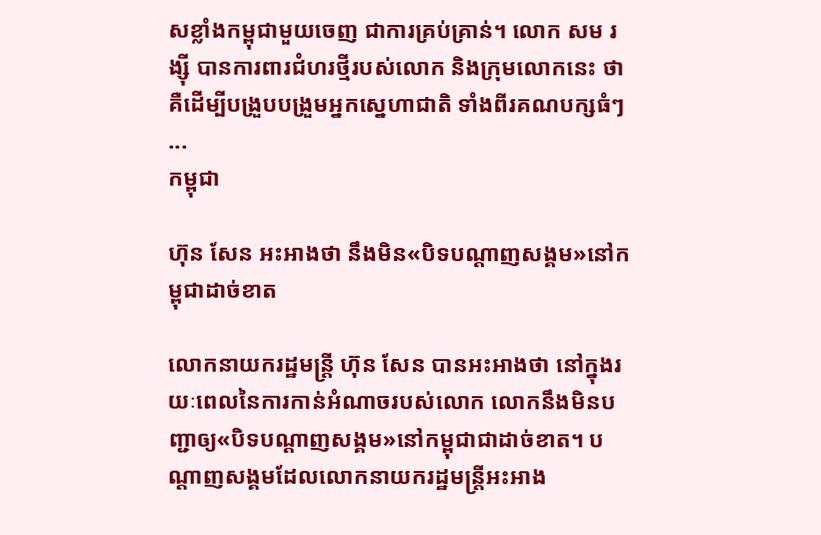សខ្លាំងកម្ពុជាមួយចេញ ជាការគ្រប់គ្រាន់។ លោក សម រង្ស៊ី បានការពារជំហរថ្មីរបស់លោក និងក្រុមលោកនេះ ថាគឺដើម្បីបង្រួបបង្រួមអ្នកស្នេហាជាតិ ទាំងពីរគណបក្សធំៗ ...
កម្ពុជា

ហ៊ុន សែន អះអាងថា នឹងមិន«បិទបណ្ដាញសង្គម»នៅកម្ពុជាដាច់ខាត

លោកនាយករដ្ឋមន្ត្រី ហ៊ុន សែន បានអះអាងថា នៅក្នុងរយៈពេលនៃការកាន់អំណាចរបស់លោក លោកនឹងមិនបញ្ជាឲ្យ«បិទបណ្ដាញសង្គម»នៅកម្ពុជាជាដាច់ខាត។ បណ្ដាញសង្គមដែលលោកនាយករដ្ឋមន្ត្រីអះអាង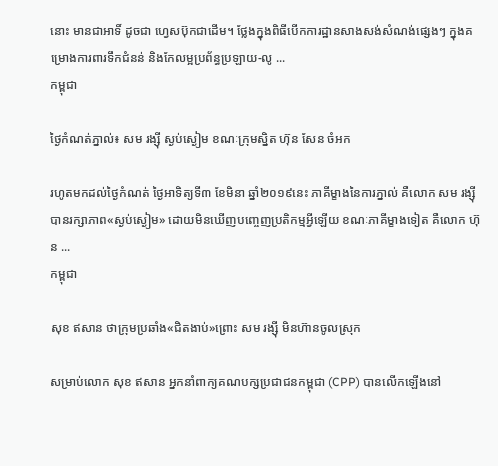នោះ មានជាអាទិ៍ ដូចជា ហ្វេសប៊ុកជាដើម។ ថ្លែងក្នុងពិធីបើកការដ្ឋានសាងសង់សំណង់ផ្សេងៗ ក្នុងគម្រោងការពារទឹកជំនន់ និងកែលម្អប្រព័ន្ធប្រឡាយ-លូ ...
កម្ពុជា

ថ្ងៃកំណត់ភ្នាល់៖ សម រង្ស៊ី ស្ងប់ស្ងៀម ខណៈក្រុមស្និត ហ៊ុន សែន ចំអក

រហូតមកដល់ថ្ងៃកំណត់ ថ្ងៃអាទិត្យទី៣ ខែមិនា ឆ្នាំ២០១៩នេះ ភាគីម្ខាងនៃការភ្នាល់ គឺលោក សម រង្ស៊ី បានរក្សាភាព«ស្ងប់ស្ងៀម» ដោយមិនឃើញបញ្ចេញប្រតិកម្មអ្វីឡើយ ខណៈភាគីម្ខាងទៀត គឺលោក ហ៊ុន ...
កម្ពុជា

សុខ ឥសាន ថាក្រុមប្រឆាំង«ជិតងាប់»ព្រោះ សម រង្ស៊ី មិនហ៊ានចូលស្រុក

សម្រាប់លោក សុខ ឥសាន អ្នកនាំពាក្យគណបក្សប្រជាជនកម្ពុជា (CPP) បានលើកឡើងនៅ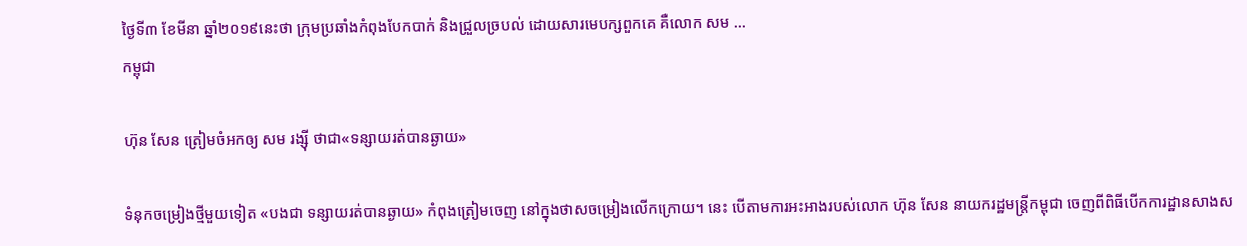ថ្ងៃទី៣ ខែមីនា ឆ្នាំ២០១៩នេះថា ក្រុមប្រឆាំងកំពុងបែកបាក់ និងជ្រួលច្របល់ ដោយសារមេបក្សពួកគេ គឺលោក សម ...
កម្ពុជា

ហ៊ុន សែន ត្រៀមចំអកឲ្យ សម រង្ស៊ី ថាជា«ទន្សាយរត់បានឆ្ងាយ»

ទំនុកចម្រៀងថ្មីមួយទៀត «បងជា ទន្សាយរត់បានឆ្ងាយ» កំពុងត្រៀមចេញ នៅក្នុងថាសចម្រៀងលើកក្រោយ។ នេះ បើតាមការអះអាងរបស់លោក ហ៊ុន សែន នាយករដ្ឋមន្ត្រីកម្ពុជា ចេញពីពិធីបើកការដ្ឋានសាងស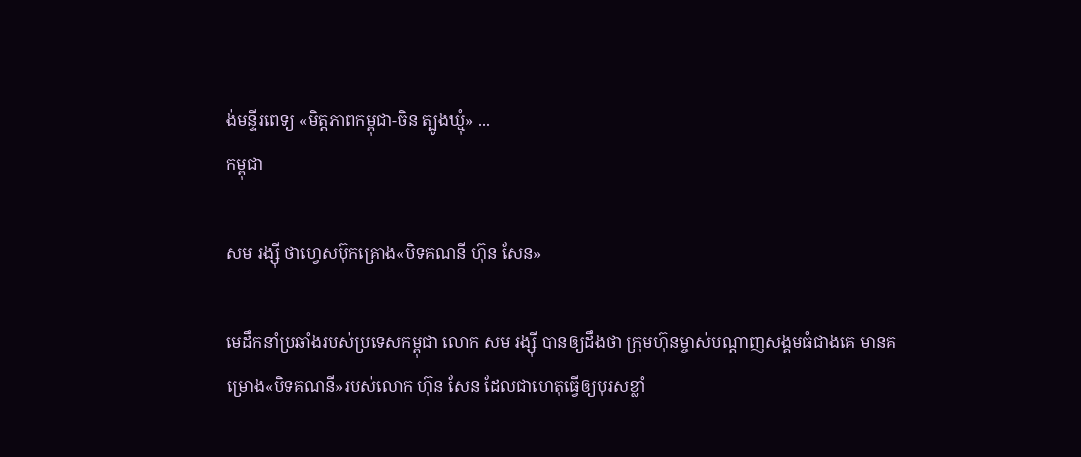ង់មន្ទីរពេទ្យ «មិត្តភាពកម្ពុជា-ចិន ត្បូងឃ្មុំ» ...
កម្ពុជា

សម រង្ស៊ី ថាហ្វេសប៊ុកគ្រោង«បិទគណនី ហ៊ុន សែន»

មេដឹកនាំប្រឆាំងរបស់ប្រទេសកម្ពុជា លោក សម រង្ស៊ី បានឲ្យដឹងថា ក្រុមហ៊ុនម្ចាស់បណ្ដាញសង្គមធំជាងគេ មានគម្រោង«បិទគណនី»របស់លោក ហ៊ុន សែន ដែលជាហេតុធ្វើឲ្យបុរសខ្លាំ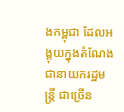ងកម្ពុជា ដែលអង្គុយក្នុងតំណែងជានាយករដ្ឋមន្ត្រី ជាច្រើន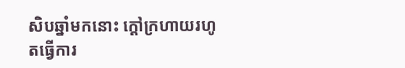សិបឆ្នាំមកនោះ ក្ដៅក្រហាយរហូតធ្វើការ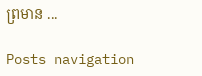ព្រមាន ...

Posts navigation